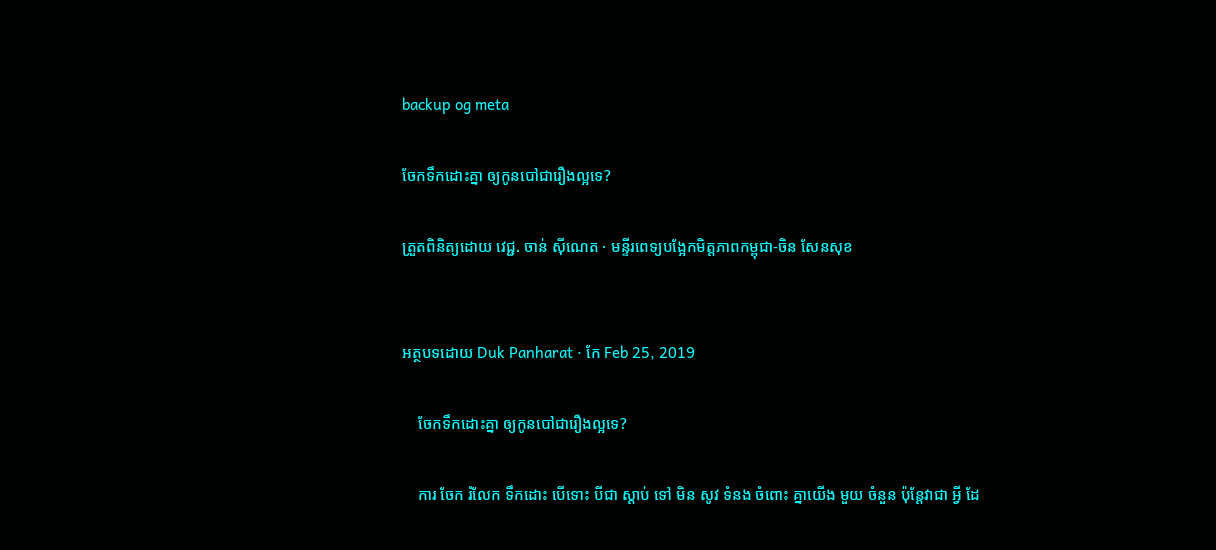backup og meta

ចែកទឹកដោះគ្នា ឲ្យកូនបៅជារឿងល្អទេ?

ត្រួតពិនិត្យដោយ វេជ្ជ. ចាន់ ស៊ីណេត · មន្ទីរពេទ្យបង្អែកមិត្តភាពកម្ពុជា-ចិន សែនសុខ


អត្ថបទដោយ Duk Panharat · កែ Feb 25, 2019

    ចែកទឹកដោះគ្នា ឲ្យកូនបៅជារឿងល្អទេ?

    ការ ចែក រំលែក ទឹកដោះ បើទោះ បីជា ស្តាប់ ទៅ មិន សូវ ទំនង ចំពោះ គ្នាយើង មួយ ចំនួន ប៉ុន្តែវាជា អ្វី ដែ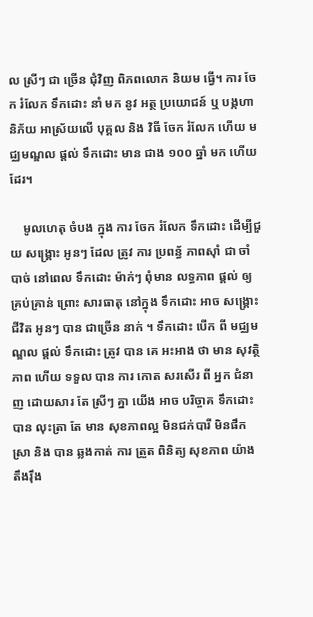ល ស្រីៗ ជា ច្រើន ជុំវិញ ពិភពលោក និយម ធ្វើ។ ការ ចែក រំលែក ទឹកដោះ នាំ មក នូវ អត្ថ ប្រយោជន៍ ឬ បង្កហានិភ័យ អាស្រ័យលើ បុគ្គល និង វិធី ចែក រំលែក ហើយ មជ្ឈមណ្ឌល ផ្តល់ ទឹកដោះ មាន ជាង ១០០ ឆ្នាំ មក ហើយ ដែរ។

    មូលហេតុ ចំបង ក្នុង ការ ចែក រំលែក ទឹកដោះ ដើម្បីជួយ សង្គ្រោះ អូនៗ ដែល ត្រូវ ការ ប្រពន្ធ័ ភាពស៊ាំ ជា ចាំ បាច់ នៅពេល ទឹកដោះ ម៉ាក់ៗ ពុំមាន លទ្ធភាព ផ្តល់ ឲ្យ គ្រប់គ្រាន់ ព្រោះ សារធាតុ នៅក្នុង ទឹកដោះ អាច សង្គ្រោះ ជីវិត អូនៗ បាន ជាច្រើន នាក់ ។ ទឹកដោះ បើក ពី មជ្ឈមណ្ឌល ផ្តល់ ទឹកដោះ ត្រូវ បាន គេ អះអាង ថា មាន សុវត្ថិភាព ហើយ ទទួល បាន ការ កោត សរសើរ ពី អ្នក ជំនាញ ដោយសារ តែ ស្រីៗ គ្នា យើង អាច បរិច្ចាគ ទឹកដោះ បាន លុះត្រា តែ មាន សុខភាពល្អ មិនជក់បារី មិនផឹកស្រា និង បាន ឆ្លងកាត់ ការ ត្រួត ពិនិត្យ សុខភាព យ៉ាង តឹងរ៉ឹង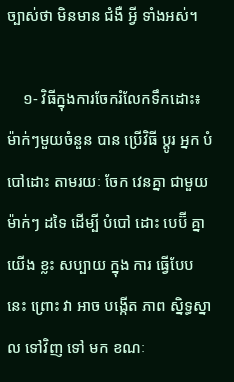ច្បាស់ថា មិនមាន ជំងឺ អ្វី ទាំងអស់។

    ១- វិធីក្នុងការចែករំលែកទឹកដោះ៖ ម៉ាក់ៗមួយចំនួន បាន ប្រើវិធី ប្តូរ អ្នក បំបៅដោះ តាមរយៈ ចែក វេនគ្នា ជាមួយ ម៉ាក់ៗ ដទៃ ដើម្បី បំបៅ ដោះ បេប៊ី គ្នា យើង ខ្លះ សប្បាយ ក្នុង ការ ធ្វើបែប នេះ ព្រោះ វា អាច បង្កើត ភាព ស្និទ្ធស្នាល ទៅវិញ ទៅ មក ខណៈ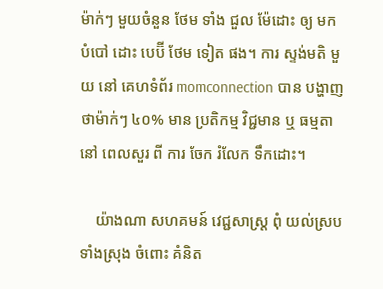ម៉ាក់ៗ មួយចំនួន ថែម ទាំង ជួល ម៉ែដោះ ឲ្យ មក បំបៅ ដោះ បេប៊ី ថែម ទៀត ផង។ ការ ស្ទង់មតិ មួយ នៅ គេហទំព័រ momconnection បាន បង្ហាញ ថាម៉ាក់ៗ ៤០% មាន ប្រតិកម្ម វិជ្ជមាន ឬ ធម្មតា នៅ ពេលសួរ ពី ការ ចែក រំលែក ទឹកដោះ។

    យ៉ាងណា សហគមន៍ វេជ្ជសាស្រ្ត ពុំ យល់ស្រប ទាំងស្រុង ចំពោះ គំនិត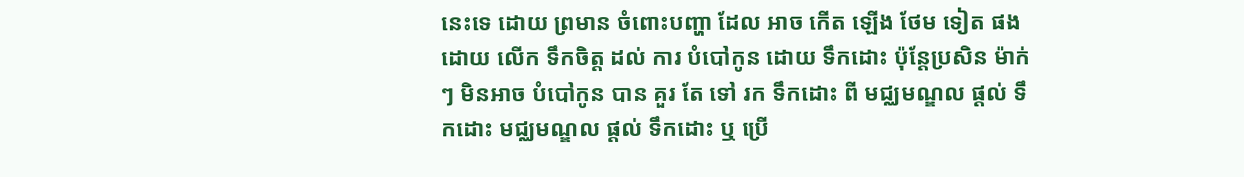នេះទេ ដោយ ព្រមាន ចំពោះបញ្ហា ដែល អាច កើត ឡើង ថែម ទៀត ផង ដោយ លើក ទឹកចិត្ត ដល់ ការ បំបៅកូន ដោយ ទឹកដោះ ប៉ុន្តែប្រសិន ម៉ាក់ៗ មិនអាច បំបៅកូន បាន គួរ តែ ទៅ រក ទឹកដោះ ពី មជ្ឈមណ្ឌល ផ្តល់ ទឹកដោះ មជ្ឈមណ្ឌល ផ្តល់ ទឹកដោះ ឬ ប្រើ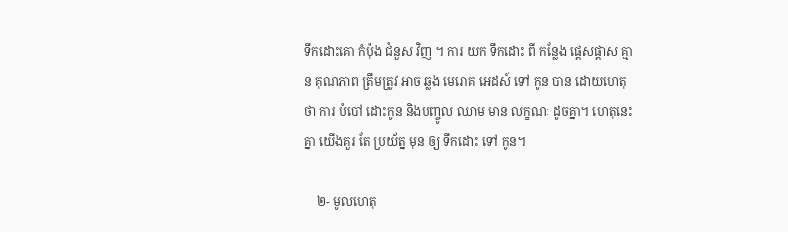ទឹកដោះគោ កំប៉ុង ជំនួស វិញ ។ ការ យក ទឹកដោះ ពី កន្លែង ផ្តេសផ្តាស គ្មាន គុណភាព ត្រឹមត្រូវ អាច ឆ្លង មេរោគ អេដស៍ ទៅ កូន បាន ដោយហេតុថា ការ បំបៅ ដោះកូន និងបញ្ចូល ឈាម មាន លក្ខណៈ ដូចគ្នា។ ហេតុនេះ គ្នា យើងគួរ តែ ប្រយ័ត្ន មុន ឲ្យ ទឹកដោះ ទៅ កូន។

    ២- មូលហេតុ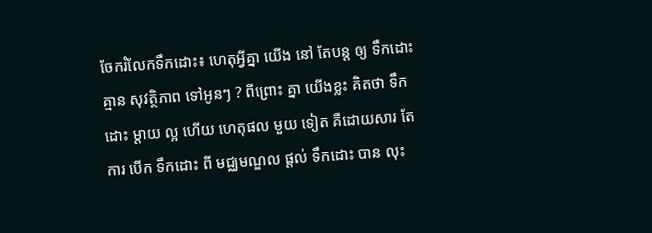ចែករំលែកទឹកដោះ៖ ហេតុអ្វីគ្នា យើង នៅ តែបន្ត ឲ្យ ទឹកដោះ គ្មាន សុវត្ថិភាព ទៅអូនៗ ? ពីព្រោះ គ្នា យើងខ្លះ គិតថា ទឹកដោះ ម្តាយ ល្អ ហើយ ហេតុផល មួយ ទៀត គឺដោយសារ តែ ការ បើក ទឹកដោះ ពី មជ្ឈមណ្ឌល ផ្តល់ ទឹកដោះ បាន លុះ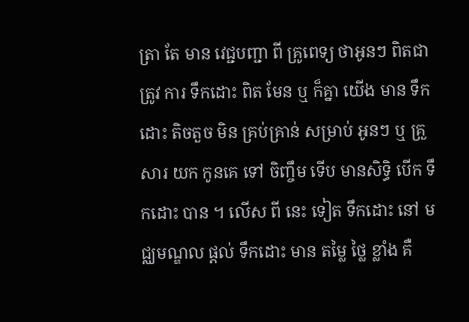ត្រា តែ មាន វេជ្ជបញ្ជា ពី គ្រូពេទ្យ ថាអូនៗ ពិតជា ត្រូវ ការ ទឹកដោះ ពិត មែន ឬ ក៏គ្នា យើង មាន ទឹកដោះ តិចតួច មិន គ្រប់គ្រាន់ សម្រាប់ អូនៗ ឬ គ្រួសារ យក កូនគេ ទៅ ចិញ្ចឹម ទើប មានសិទ្ធិ បើក ទឹកដោះ បាន ។ លើស ពី នេះ ទៀត ទឹកដោះ នៅ មជ្ឈមណ្ឌល ផ្តល់ ទឹកដោះ មាន តម្លៃ ថ្លៃ ខ្លាំង គឺ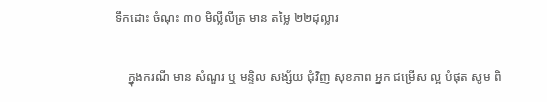ទឹកដោះ ចំណុះ ៣០ មិល្លីលីត្រ មាន តម្លៃ ២២ដុល្លារ

    ក្នុងករណី មាន សំណួរ ឬ មន្ទិល សង្ស័យ ជុំវិញ សុខភាព អ្នក ជម្រើស ល្អ បំផុត សូម ពិ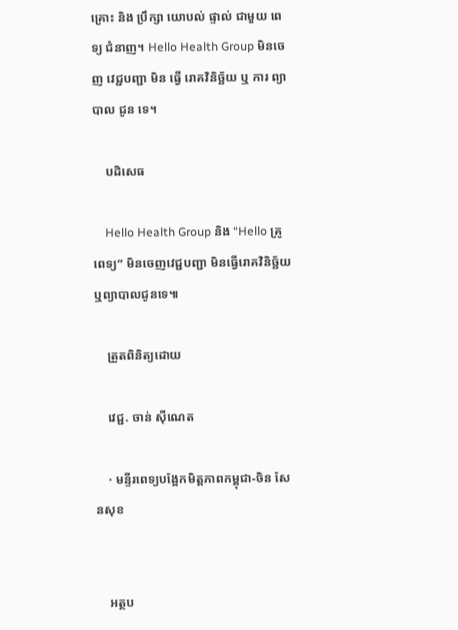គ្រោះ និង ប្រឹក្សា យោបល់ ផ្ទាល់ ជាមួយ ពេទ្យ ជំនាញ។ Hello Health Group មិនចេញ វេជ្ជបញ្ជា មិន ធ្វើ រោគវិនិច្ឆ័យ ឬ ការ ព្យាបាល ជូន ទេ។

    បដិសេធ

    Hello Health Group និង “Hello គ្រូពេទ្យ” មិនចេញវេជ្ជបញ្ជា មិនធ្វើរោគវិនិច្ឆ័យ ឬព្យាបាលជូនទេ៕

    ត្រួតពិនិត្យដោយ

    វេជ្ជ. ចាន់ ស៊ីណេត

    · មន្ទីរពេទ្យបង្អែកមិត្តភាពកម្ពុជា-ចិន សែនសុខ


    អត្ថប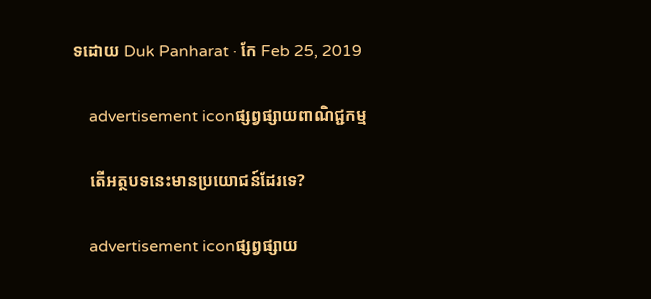ទដោយ Duk Panharat · កែ Feb 25, 2019

    advertisement iconផ្សព្វផ្សាយពាណិជ្ជកម្ម

    តើអត្ថបទនេះមានប្រយោជន៍ដែរទេ?

    advertisement iconផ្សព្វផ្សាយ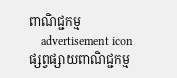ពាណិជ្ជកម្ម
    advertisement iconផ្សព្វផ្សាយពាណិជ្ជកម្ម